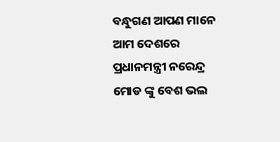ବନ୍ଧୁଗଣ ଆପଣ ମାନେ ଆମ ଦେଶରେ ପ୍ରଧାନମନ୍ତ୍ରୀ ନରେନ୍ଦ୍ର ମୋଡ ଙ୍କୁ ବେଶ ଭଲ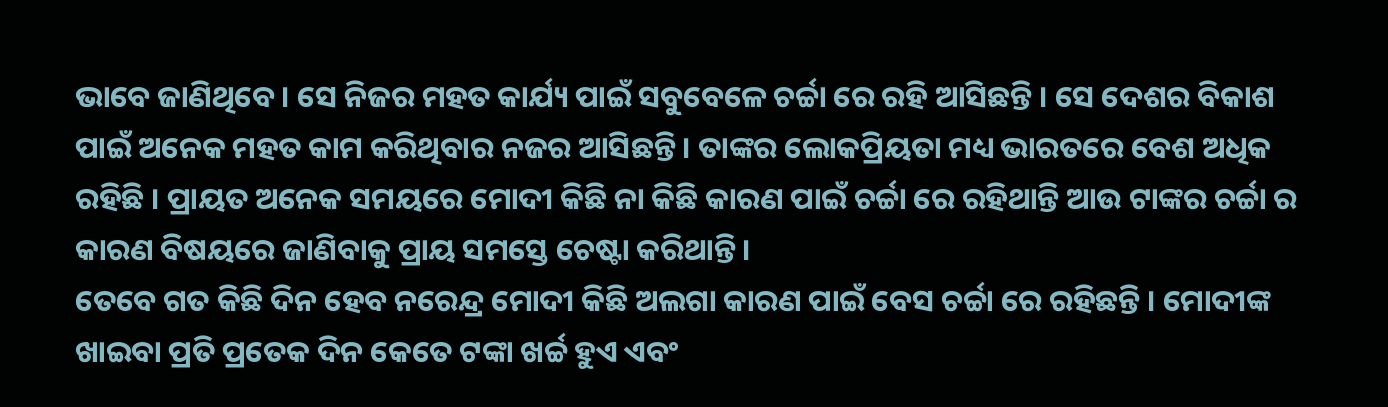ଭାବେ ଜାଣିଥିବେ । ସେ ନିଜର ମହତ କାର୍ଯ୍ୟ ପାଇଁ ସବୁବେଳେ ଚର୍ଚ୍ଚା ରେ ରହି ଆସିଛନ୍ତି । ସେ ଦେଶର ବିକାଶ ପାଇଁ ଅନେକ ମହତ କାମ କରିଥିବାର ନଜର ଆସିଛନ୍ତି । ତାଙ୍କର ଲୋକପ୍ରିୟତା ମଧ୍ୟ ଭାରତରେ ବେଶ ଅଧିକ ରହିଛି । ପ୍ରାୟତ ଅନେକ ସମୟରେ ମୋଦୀ କିଛି ନା କିଛି କାରଣ ପାଇଁ ଚର୍ଚ୍ଚା ରେ ରହିଥାନ୍ତି ଆଉ ଟାଙ୍କର ଚର୍ଚ୍ଚା ର କାରଣ ବିଷୟରେ ଜାଣିବାକୁ ପ୍ରାୟ ସମସ୍ତେ ଚେଷ୍ଟା କରିଥାନ୍ତି ।
ତେବେ ଗତ କିଛି ଦିନ ହେବ ନରେନ୍ଦ୍ର ମୋଦୀ କିଛି ଅଲଗା କାରଣ ପାଇଁ ବେସ ଚର୍ଚ୍ଚା ରେ ରହିଛନ୍ତି । ମୋଦୀଙ୍କ ଖାଇବା ପ୍ରତି ପ୍ରତେକ ଦିନ କେତେ ଟଙ୍କା ଖର୍ଚ୍ଚ ହୁଏ ଏବଂ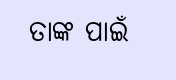ତାଙ୍କ ପାଇଁ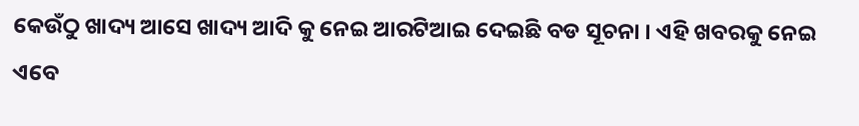କେଉଁଠୁ ଖାଦ୍ୟ ଆସେ ଖାଦ୍ୟ ଆଦି କୁ ନେଇ ଆରଟିଆଇ ଦେଇଛି ବଡ ସୂଚନା । ଏହି ଖବରକୁ ନେଇ ଏବେ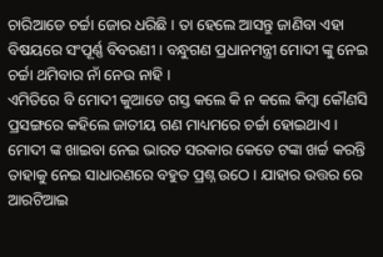ଚାରିଆଡେ ଚର୍ଚ୍ଚା ଜୋର ଧରିଛି । ତା ହେଲେ ଆସନ୍ତୁ ଜାଣିବା ଏହା ବିଷୟରେ ସଂପୂର୍ଣ୍ଣ ବିବରଣୀ । ବନ୍ଧୁଗଣ ପ୍ରଧାନମନ୍ତ୍ରୀ ମୋଦୀ ଙ୍କୁ ନେଇ ଚର୍ଚ୍ଚା ଥମିବାର ନାଁ ନେଉ ନାହି ।
ଏମିତିରେ ବି ମୋଦୀ କୁଆଡେ ଗସ୍ତ କଲେ କି ନ କଲେ କିମ୍ବା କୌଣସି ପ୍ରସଙ୍ଗରେ କହିଲେ ଜାତୀୟ ଗଣ ମାଧ୍ୟମରେ ଚର୍ଚ୍ଚା ହୋଇଥାଏ । ମୋଦୀ ଙ୍କ ଖାଇବା ନେଇ ଭାରତ ସରକାର କେତେ ଟଙ୍କା ଖର୍ଚ୍ଚ କରନ୍ତି ତାହାକୁ ନେଇ ସାଧାରଣରେ ବହୁତ ପ୍ରଶ୍ନ ଉଠେ । ଯାହାର ଉତ୍ତର ରେ ଆରଟିଆଇ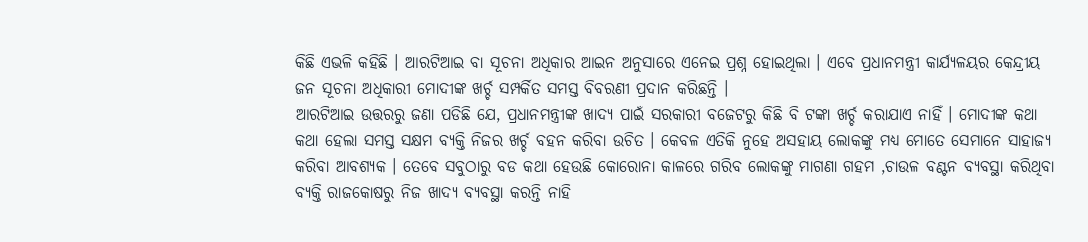କିଛି ଏଭଳି କହିଛି । ଆରଟିଆଇ ବା ସୂଚନା ଅଧିକାର ଆଇନ ଅନୁସାରେ ଏନେଇ ପ୍ରଶ୍ନ ହୋଇଥିଲା । ଏବେ ପ୍ରଧାନମନ୍ତ୍ରୀ କାର୍ଯ୍ୟଳୟର କେନ୍ଦ୍ରୀୟ ଜନ ସୂଚନା ଅଧିକାରୀ ମୋଦୀଙ୍କ ଖର୍ଚ୍ଚ ସମ୍ପର୍କିତ ସମସ୍ତ ବିବରଣୀ ପ୍ରଦାନ କରିଛନ୍ତି ।
ଆରଟିଆଇ ଉତ୍ତରରୁ ଜଣା ପଡିଛି ଯେ, ପ୍ରଧାନମନ୍ତ୍ରୀଙ୍କ ଖାଦ୍ୟ ପାଇଁ ସରକାରୀ ବଜେଟରୁ କିଛି ବି ଟଙ୍କା ଖର୍ଚ୍ଚ କରାଯାଏ ନାହିଁ । ମୋଦୀଙ୍କ କଥା କଥା ହେଲା ସମସ୍ତ ସକ୍ଷମ ବ୍ୟକ୍ତି ନିଜର ଖର୍ଚ୍ଚ ବହନ କରିବା ଉଚିତ । କେବଳ ଏତିକି ନୁହେ ଅସହାୟ ଲୋକଙ୍କୁ ମଧ୍ୟ ମୋତେ ସେମାନେ ସାହାଜ୍ଯ କରିବା ଆବଶ୍ୟକ । ତେବେ ସବୁଠାରୁ ବଡ କଥା ହେଉଛି କୋରୋନା କାଳରେ ଗରିବ ଲୋକଙ୍କୁ ମାଗଣା ଗହମ ,ଚାଉଳ ବଣ୍ଟନ ବ୍ୟବସ୍ଥା କରିଥିବା ବ୍ୟକ୍ତି ରାଜକୋଷରୁ ନିଜ ଖାଦ୍ୟ ବ୍ୟବସ୍ଥା କରନ୍ତି ନାହି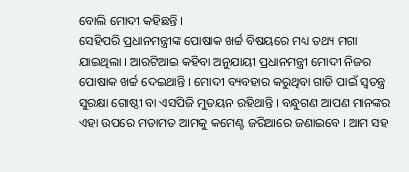ବୋଲି ମୋଦୀ କହିଛନ୍ତି ।
ସେହିପରି ପ୍ରଧାନମନ୍ତ୍ରୀଙ୍କ ପୋଷାକ ଖର୍ଚ୍ଚ ବିଷୟରେ ମଧ୍ୟ ତଥ୍ୟ ମଗା ଯାଇଥିଲା । ଆରଟିଆଇ କହିବା ଅନୁଯାୟୀ ପ୍ରଧାନମନ୍ତ୍ରୀ ମୋଦୀ ନିଜର ପୋଷାକ ଖର୍ଚ୍ଚ ଦେଇଥାନ୍ତି । ମୋଦୀ ବ୍ୟବହାର କରୁଥିବା ଗାଡି ପାଇଁ ସ୍ଵତନ୍ତ୍ର ସୁରକ୍ଷା ଗୋଷ୍ଠୀ ବା ଏସପିଜି ମୁତୟନ ରହିଥାନ୍ତି । ବନ୍ଧୁଗଣ ଆପଣ ମାନଙ୍କର ଏହା ଉପରେ ମତାମତ ଆମକୁ କମେଣ୍ଟ ଜରିଆରେ ଜଣାଇବେ । ଆମ ସହ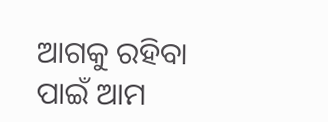ଆଗକୁ ରହିବା ପାଇଁ ଆମ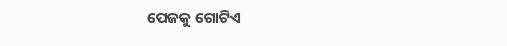ପେଜକୁ ଗୋଟିଏ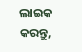ଲାଇକ କରନ୍ତୁ,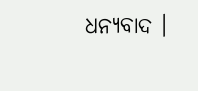ଧନ୍ୟବାଦ ।